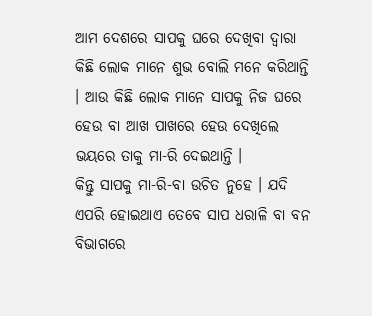ଆମ ଦେଶରେ ସାପକୁ ଘରେ ଦେଖିବା ଦ୍ଵାରା କିଛି ଲୋକ ମାନେ ଶୁଭ ବୋଲି ମନେ କରିଥାନ୍ତି । ଆଉ କିଛି ଲୋକ ମାନେ ସାପକୁ ନିଜ ଘରେ ହେଉ ବା ଆଖ ପାଖରେ ହେଉ ଦେଖିଲେ ଭୟରେ ତାକୁ ମା-ରି ଦେଇଥାନ୍ତି ।
କିନ୍ତୁ ସାପକୁ ମା-ରି-ବା ଉଚିତ ନୁହେ । ଯଦି ଏପରି ହୋଇଥାଏ ତେବେ ସାପ ଧରାଳି ବା ବନ ବିଭାଗରେ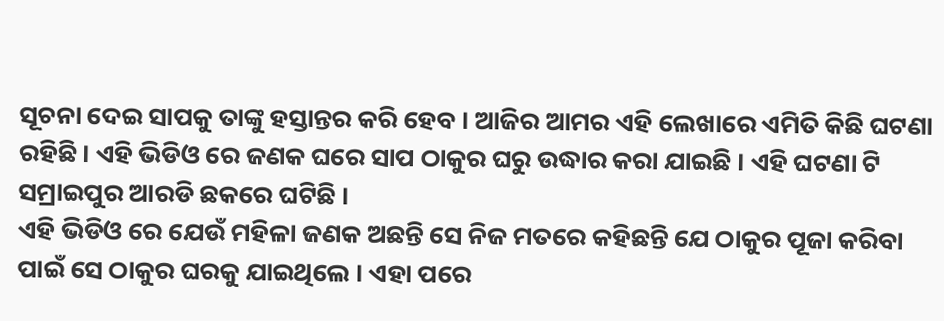ସୂଚନା ଦେଇ ସାପକୁ ତାଙ୍କୁ ହସ୍ତାନ୍ତର କରି ହେବ । ଆଜିର ଆମର ଏହି ଲେଖାରେ ଏମିତି କିଛି ଘଟଣା ରହିଛି । ଏହି ଭିଡିଓ ରେ ଜଣକ ଘରେ ସାପ ଠାକୁର ଘରୁ ଉଦ୍ଧାର କରା ଯାଇଛି । ଏହି ଘଟଣା ଟି ସମ୍ରାଇପୁର ଆରଡି ଛକରେ ଘଟିଛି ।
ଏହି ଭିଡିଓ ରେ ଯେଉଁ ମହିଳା ଜଣକ ଅଛନ୍ତି ସେ ନିଜ ମତରେ କହିଛନ୍ତି ଯେ ଠାକୁର ପୂଜା କରିବା ପାଇଁ ସେ ଠାକୁର ଘରକୁ ଯାଇଥିଲେ । ଏହା ପରେ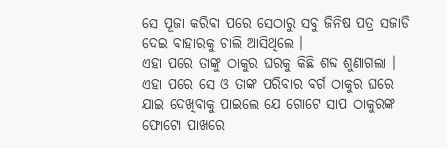ସେ ପୂଜା କରିବା ପରେ ସେଠାରୁ ସବୁ ଜିନିଷ ପତ୍ର ସଜାଡି ଦେଇ ବାହାରକୁ ଚାଲି ଆସିଥିଲେ ।
ଏହା ପରେ ତାଙ୍କୁ ଠାକୁର ଘରକୁ କିଛି ଶବ୍ଦ ଶୁଣାଗଲା । ଏହା ପରେ ସେ ଓ ତାଙ୍କ ପରିବାର ବର୍ଗ ଠାକୁର ଘରେ ଯାଇ ଦେଖିବାକୁ ପାଇଲେ ଯେ ଗୋଟେ ସାପ ଠାକୁରଙ୍କ ଫୋଟୋ ପାଖରେ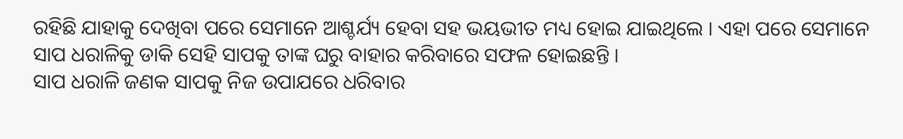ରହିଛି ଯାହାକୁ ଦେଖିବା ପରେ ସେମାନେ ଆଶ୍ଚର୍ଯ୍ୟ ହେବା ସହ ଭୟଭୀତ ମଧ୍ୟ ହୋଇ ଯାଇଥିଲେ । ଏହା ପରେ ସେମାନେ ସାପ ଧରାଳିକୁ ଡାକି ସେହି ସାପକୁ ତାଙ୍କ ଘରୁ ବାହାର କରିବାରେ ସଫଳ ହୋଇଛନ୍ତି ।
ସାପ ଧରାଳି ଜଣକ ସାପକୁ ନିଜ ଉପାଯରେ ଧରିବାର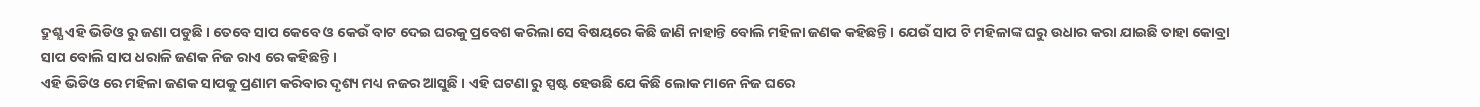ଦ୍ରୁଶ୍ଯ ଏହି ଭିଡିଓ ରୁ ଜଣା ପଡୁଛି । ତେବେ ସାପ କେବେ ଓ କେଉଁ ବାଟ ଦେଇ ଘରକୁ ପ୍ରବେଶ କରିଲା ସେ ବିଷୟରେ କିଛି ଜାଣି ନାହାନ୍ତି ବୋଲି ମହିଳା ଜଣକ କହିଛନ୍ତି । ଯେଉଁ ସାପ ଟି ମହିଳାଙ୍କ ଘରୁ ଉଧାର କରା ଯାଇଛି ତାହା କୋବ୍ରା ସାପ ବୋଲି ସାପ ଧରାଳି ଜଣକ ନିଜ ରାଏ ରେ କହିଛନ୍ତି ।
ଏହି ଭିଡିଓ ରେ ମହିଳା ଜଣକ ସାପକୁ ପ୍ରଣାମ କରିବାର ଦୃଶ୍ୟ ମଧ୍ୟ ନଜର ଆସୁଛି । ଏହି ଘଟଣା ରୁ ସ୍ପଷ୍ଟ ହେଉଛି ଯେ କିଛି ଲୋକ ମାନେ ନିଜ ଘରେ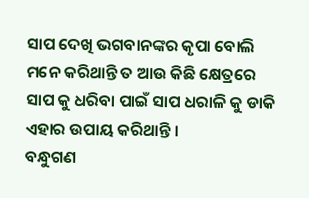ସାପ ଦେଖି ଭଗବାନଙ୍କର କୃପା ବୋଲି ମନେ କରିଥାନ୍ତି ତ ଆଉ କିଛି କ୍ଷେତ୍ରରେ ସାପ କୁ ଧରିବା ପାଇଁ ସାପ ଧରାଳି କୁ ଡାକି ଏହାର ଉପାୟ କରିଥାନ୍ତି ।
ବନ୍ଧୁଗଣ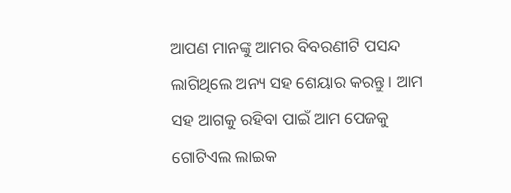ଆପଣ ମାନଙ୍କୁ ଆମର ବିବରଣୀଟି ପସନ୍ଦ ଲାଗିଥିଲେ ଅନ୍ୟ ସହ ଶେୟାର କରନ୍ତୁ । ଆମ ସହ ଆଗକୁ ରହିବା ପାଇଁ ଆମ ପେଜକୁ ଗୋଟିଏଲ ଲାଇକ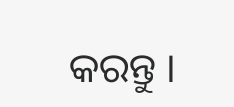କରନ୍ତୁ ।